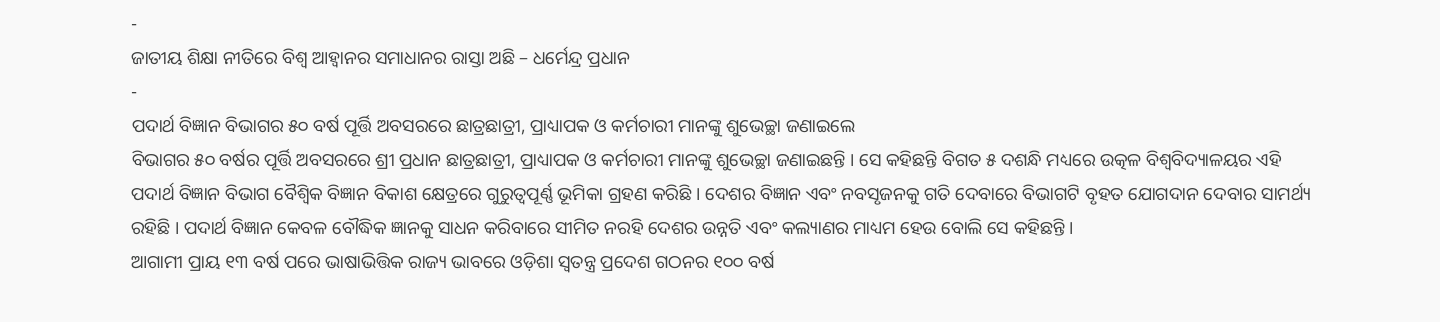-
ଜାତୀୟ ଶିକ୍ଷା ନୀତିରେ ବିଶ୍ୱ ଆହ୍ୱାନର ସମାଧାନର ରାସ୍ତା ଅଛି – ଧର୍ମେନ୍ଦ୍ର ପ୍ରଧାନ
-
ପଦାର୍ଥ ବିଜ୍ଞାନ ବିଭାଗର ୫୦ ବର୍ଷ ପୂର୍ତ୍ତି ଅବସରରେ ଛାତ୍ରଛାତ୍ରୀ, ପ୍ରାଧ୍ୟାପକ ଓ କର୍ମଚାରୀ ମାନଙ୍କୁ ଶୁଭେଚ୍ଛା ଜଣାଇଲେ
ବିଭାଗର ୫୦ ବର୍ଷର ପୂର୍ତ୍ତି ଅବସରରେ ଶ୍ରୀ ପ୍ରଧାନ ଛାତ୍ରଛାତ୍ରୀ, ପ୍ରାଧ୍ୟାପକ ଓ କର୍ମଚାରୀ ମାନଙ୍କୁ ଶୁଭେଚ୍ଛା ଜଣାଇଛନ୍ତି । ସେ କହିଛନ୍ତି ବିଗତ ୫ ଦଶନ୍ଧି ମଧ୍ୟରେ ଉତ୍କଳ ବିଶ୍ୱବିଦ୍ୟାଳୟର ଏହି ପଦାର୍ଥ ବିଜ୍ଞାନ ବିଭାଗ ବୈଶ୍ୱିକ ବିଜ୍ଞାନ ବିକାଶ କ୍ଷେତ୍ରରେ ଗୁରୁତ୍ୱପୂର୍ଣ୍ଣ ଭୂମିକା ଗ୍ରହଣ କରିଛି । ଦେଶର ବିଜ୍ଞାନ ଏବଂ ନବସୃଜନକୁ ଗତି ଦେବାରେ ବିଭାଗଟି ବୃହତ ଯୋଗଦାନ ଦେବାର ସାମର୍ଥ୍ୟ ରହିଛି । ପଦାର୍ଥ ବିଜ୍ଞାନ କେବଳ ବୌଦ୍ଧିକ ଜ୍ଞାନକୁ ସାଧନ କରିବାରେ ସୀମିତ ନରହି ଦେଶର ଉନ୍ନତି ଏବଂ କଲ୍ୟାଣର ମାଧ୍ୟମ ହେଉ ବୋଲି ସେ କହିଛନ୍ତି ।
ଆଗାମୀ ପ୍ରାୟ ୧୩ ବର୍ଷ ପରେ ଭାଷାଭିତ୍ତିକ ରାଜ୍ୟ ଭାବରେ ଓଡ଼ିଶା ସ୍ୱତନ୍ତ୍ର ପ୍ରଦେଶ ଗଠନର ୧୦୦ ବର୍ଷ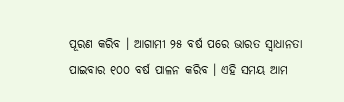ପୂରଣ କରିବ । ଆଗାମୀ ୨୫ ବର୍ଷ ପରେ ଭାରତ ସ୍ୱାଧାନତା ପାଇବାର ୧୦୦ ବର୍ଷ ପାଳନ କରିବ । ଏହି ସମୟ ଆମ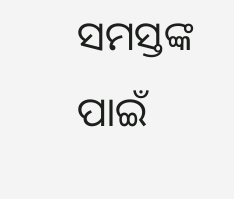ସମସ୍ତଙ୍କ ପାଇଁ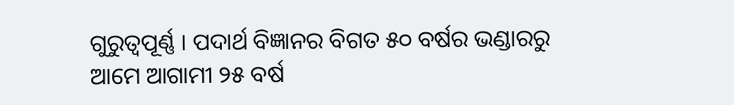ଗୁରୁତ୍ୱପୂର୍ଣ୍ଣ । ପଦାର୍ଥ ବିଜ୍ଞାନର ବିଗତ ୫୦ ବର୍ଷର ଭଣ୍ଡାରରୁ ଆମେ ଆଗାମୀ ୨୫ ବର୍ଷ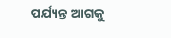ପର୍ଯ୍ୟନ୍ତ ଆଗକୁ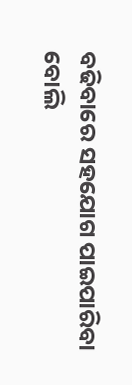ବଢିବାରେ ସହଯୋଗ ପାଇପାରିବା ବୋଲି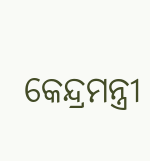କେନ୍ଦ୍ରମନ୍ତ୍ରୀ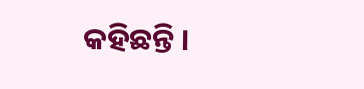କହିଛନ୍ତି ।